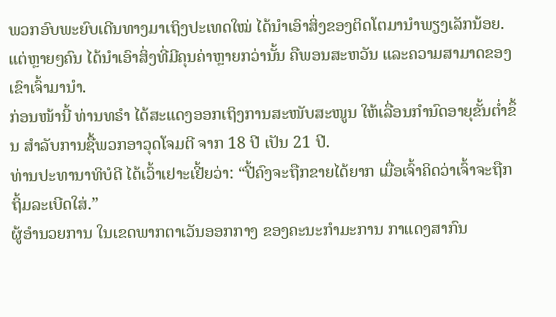ພວກອົບພະຍົບເດີນທາງມາເຖິງປະເທດໃໝ່ ໄດ້ນຳເອົາສິ່ງຂອງຕິດໂຕມານຳພຽງເລັກນ້ອຍ. ແຕ່ຫຼາຍໆຄົນ ໄດ້ນຳເອົາສິ່ງທີ່ມີຄຸນຄ່າຫຼາຍກວ່ານັ້ນ ຄືພອນສະຫວັນ ແລະຄວາມສາມາດຂອງເຂົາເຈົ້າມານຳ.
ກ່ອນໜ້ານີ້ ທ່ານທຣຳ ໄດ້ສະແດງອອກເຖິງການສະໜັບສະໜູນ ໃຫ້ເລື່ອນກຳນົດອາຍຸຂັ້ນຕ່ຳຂຶ້ນ ສຳລັບການຊື້ພວກອາວຸດໂຈມຕີ ຈາກ 18 ປີ ເປັນ 21 ປີ.
ທ່ານປະທານາທິບໍດີ ໄດ້ເວົ້າເຢາະເຢີ້ຍວ່າ: “ປີ້ຄົງຈະຖືກຂາຍໄດ້ຍາກ ເມື່ອເຈົ້າຄິດວ່າເຈົ້າຈະຖືກຖິ້ມລະເບີດໃສ່.”
ຜູ້ອຳນວຍການ ໃນເຂດພາກຕາເວັນອອກກາງ ຂອງຄະນະກຳມະການ ກາແດງສາກົນ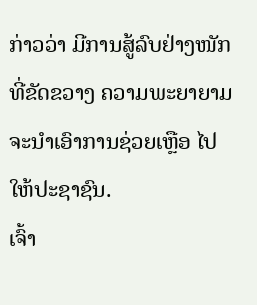ກ່າວວ່າ ມີການສູ້ລົບຢ່າງໜັກ ທີ່ຂັດຂວາງ ຄວາມພະຍາຍາມ ຈະນຳເອົາການຊ່ວຍເຫຼືອ ໄປໃຫ້ປະຊາຊົນ.
ເຈົ້າ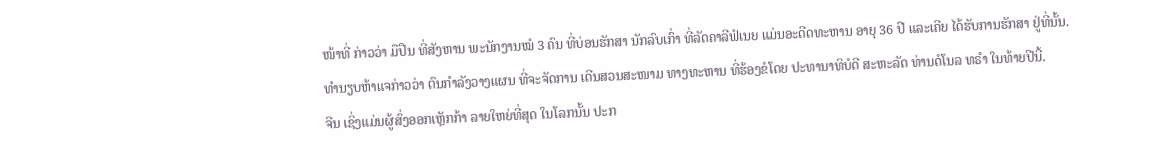ໜ້າທີ່ ກ່າວວ່າ ມືປືນ ທີ່ສັງຫານ ພະນັກງານໝໍ 3 ຄົນ ທີ່ບ່ອນຮັກສາ ນັກລົບເກົ່າ ທີ່ລັດຄາລີຟໍເນຍ ແມ່ນອະດີດທະຫານ ອາຍຸ 36 ປີ ແລະເຄີຍ ໄດ້ຮັບການຮັກສາ ຢູ່ທີ່ນັ້ນ.
ທຳນຽບຫ້າແຈກ່າວວ່າ ຕົນກຳລັງວາງແຜນ ທີ່ຈະຈັດການ ເດີນສວນສະໜາມ ທາງທະຫານ ທີ່ຮ້ອງຂໍໂດຍ ປະທານາທິບໍດີ ສະຫະລັດ ທ່ານດໍໂນລ ທຣໍາ ໃນທ້າຍປີນີ້.
ຈີນ ເຊິ່ງແມ່ນຜູ້ສົ່ງອອກເຫຼັກກ້າ ລາຍໃຫຍ່ທີ່ສຸດ ໃນໂລກນັ້ນ ປະກ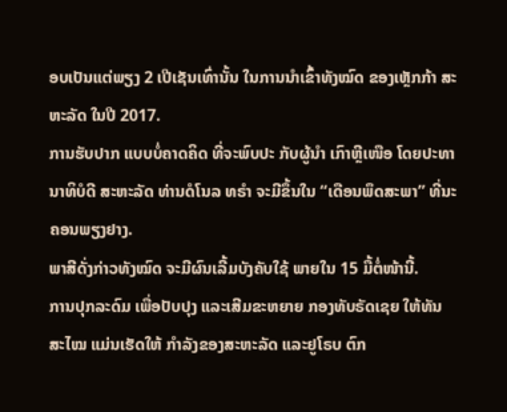ອບເປັນແຕ່ພຽງ 2 ເປີເຊັນເທົ່ານັ້ນ ໃນການນຳເຂົ້າທັງໝົດ ຂອງເຫຼັກກ້າ ສະຫະລັດ ໃນປີ 2017.
ການຮັບປາກ ແບບບໍ່ຄາດຄິດ ທີ່ຈະພົບປະ ກັບຜູ້ນຳ ເກົາຫຼີເໜືອ ໂດຍປະທານາທິບໍດີ ສະຫະລັດ ທ່ານດໍໂນລ ທຣໍາ ຈະມີຂຶ້ນໃນ “ເດືອນພຶດສະພາ” ທີ່ນະຄອນພຽງຢາງ.
ພາສີດັ່ງກ່າວທັງໝົດ ຈະມີຜົນເລີ້ມບັງຄັບໃຊ້ ພາຍໃນ 15 ມື້ຕໍ່ໜ້ານີ້.
ການປຸກລະດົມ ເພື່ອປັບປຸງ ແລະເສີມຂະຫຍາຍ ກອງທັບຣັດເຊຍ ໃຫ້ທັນສະໄໝ ແມ່ນເຮັດໃຫ້ ກຳລັງຂອງສະຫະລັດ ແລະຢູໂຣບ ຕົກ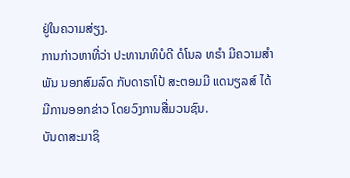ຢູ່ໃນຄວາມສ່ຽງ.
ການກ່າວຫາທີ່ວ່າ ປະທານາທິບໍດີ ດໍໂນລ ທຣໍາ ມີຄວາມສຳພັນ ນອກສົມລົດ ກັບດາຣາໂປ້ ສະຕອມມີ ແດນຽລສ໌ ໄດ້ມີການອອກຂ່າວ ໂດຍວົງການສື່ມວນຊົນ.
ບັນດາສະມາຊິ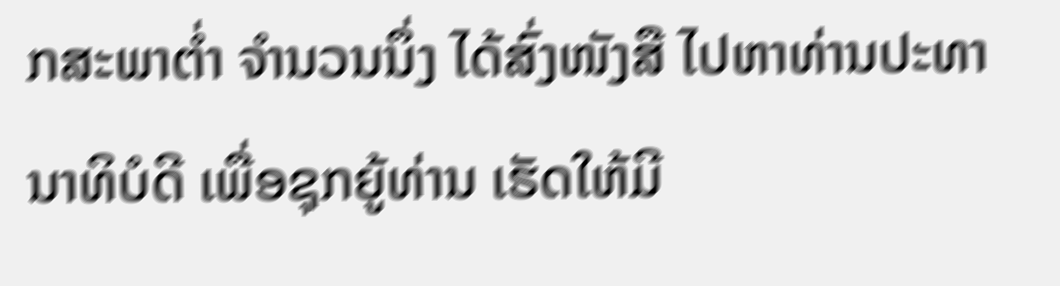ກສະພາຕ່ຳ ຈຳນວນນຶ່ງ ໄດ້ສົ່ງໜັງສື ໄປຫາທ່ານປະທານາທິບໍດີ ເພື່ອຊຸກຍູ້ທ່ານ ເຮັດໃຫ້ມີ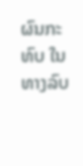ຜົນກະທົບ ໃນທາງລົບ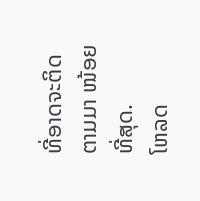ທີ່ອາດຈະຕິດຕາມມາ ໜ້ອຍທີ່ສຸດ.
ໂຫລດ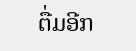ຕື່ມອີກ